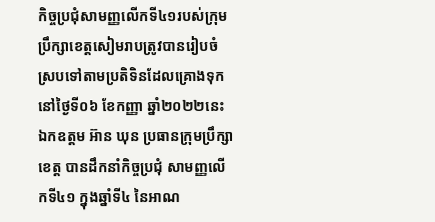កិច្ចប្រជុំសាមញ្ញលើកទី៤១របស់ក្រុមប្រឹក្សាខេត្តសៀមរាបត្រូវបានរៀបចំស្របទៅតាមប្រតិទិនដែលគ្រោងទុក
នៅថ្ងៃទី០៦ ខែកញ្ញា ឆ្នាំ២០២២នេះ ឯកឧត្តម អ៊ាន ឃុន ប្រធានក្រុមប្រឹក្សាខេត្ត បានដឹកនាំកិច្ចប្រជុំ សាមញ្ញលើកទី៤១ ក្នុងឆ្នាំទី៤ នៃអាណ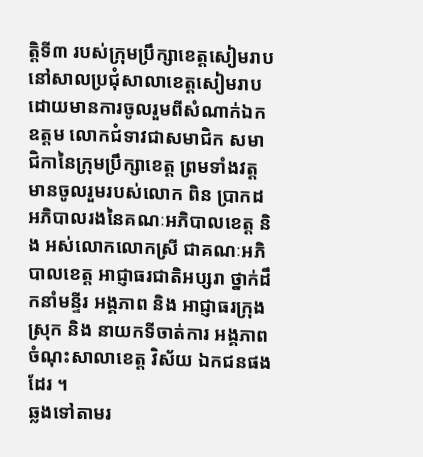ត្តិទី៣ របស់ក្រុមប្រឹក្សាខេត្តសៀមរាប នៅសាលប្រជុំសាលាខេត្តសៀមរាប ដោយមានការចូលរួមពីសំណាក់ឯកឧត្តម លោកជំទាវជាសមាជិក សមាជិកានៃក្រុមប្រឹក្សាខេត្ត ព្រមទាំងវត្តមានចូលរួមរបស់លោក ពិន ប្រាកដ អភិបាលរងនៃគណៈអភិបាលខេត្ត និង អស់លោកលោកស្រី ជាគណៈអភិបាលខេត្ត អាជ្ញាធរជាតិអប្សរា ថ្នាក់ដឹកនាំមន្ទីរ អង្គភាព និង អាជ្ញាធរក្រុង ស្រុក និង នាយកទីចាត់ការ អង្គភាពចំណុះសាលាខេត្ត វិស័យ ឯកជនផងដែរ ។
ឆ្លងទៅតាមរ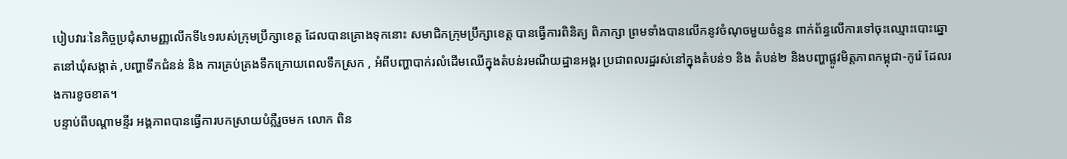បៀបវារៈនៃកិច្ចប្រជុំសាមញ្ញលើកទី៤១របស់ក្រុមប្រឹក្សាខេត្ត ដែលបានគ្រោងទុកនោះ សមាជិកក្រុមប្រឹក្សាខេត្ត បានធ្វើការពិនិត្យ ពិភាក្សា ព្រមទាំងបានលើកនូវចំណុចមួយចំនួន ពាក់ព័ន្ធលើការទៅចុះឈ្មោះបោះឆ្នោតនៅឃុំសង្កាត់ ,បញ្ហាទឹកជំនន់ និង ការគ្រប់គ្រងទឹកក្រោយពេលទឹកស្រក , អំពីបញ្ហាបាក់រលំដើមឈើក្នុងតំបន់រមណីយដ្ឋានអង្គរ ប្រជាពលរដ្ឋរស់នៅក្នុងតំបន់១ និង តំបន់២ និងបញ្ហាផ្លូវមិត្តភាពកម្ពុជា-កូរ៉េ ដែលរងការខូចខាត។
បន្ទាប់ពីបណ្តាមន្ទីរ អង្គភាពបានធ្វើការបកស្រាយបំភ្លឺរួចមក លោក ពិន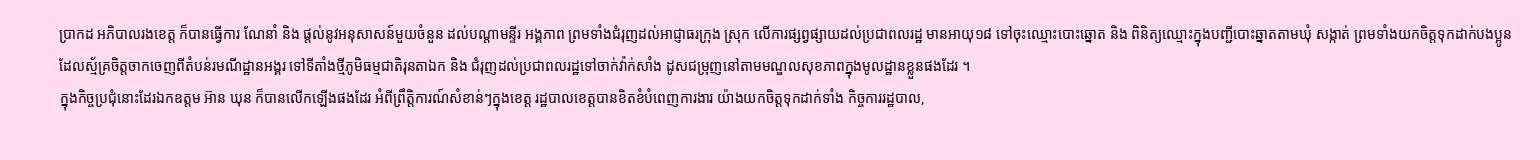ប្រាកដ អភិបាលរងខេត្ត ក៏បានធ្វើការ ណែនាំ និង ផ្តល់នូវអនុសាសន៍មួយចំនួន ដល់បណ្តាមន្ទីរ អង្គភាព ព្រមទាំងជំរុញដល់អាជ្ញាធរក្រុង ស្រុក លើការផ្សព្វផ្សាយដល់ប្រជាពលរដ្ឋ មានអាយុ១៨ ទៅចុះឈ្មោះបោះឆ្នោត និង ពិនិត្យឈ្មោះក្នុងបញ្ជីបោះឆ្នាតតាមឃុំ សង្កាត់ ព្រមទាំងយកចិត្តទុកដាក់បងប្អូនដែលស្ម័គ្រចិត្តចាកចេញពីតំបន់រមណីដ្ឋានអង្គរ ទៅទីតាំងថ្មីភូមិធម្មជាតិរុនតាឯក និង ជំរុញដល់ប្រជាពលរដ្ឋទៅចាក់វ៉ាក់សាំង ដូសជម្រុញនៅតាមមណ្ឌលសុខភាពក្នុងមូលដ្ឋានខ្លួនផងដែរ ។
ក្នុងកិច្ចប្រជុំនោះដែរឯកឧត្តម អ៊ាន ឃុន ក៏បានលើកឡើងផងដែរ អំពីព្រឹត្តិការណ៍សំខាន់ៗក្នុងខេត្ត រដ្ឋបាលខេត្តបានខិតខំបំពេញការងារ យ៉ាងយកចិត្តទុកដាក់ទាំង កិច្ចការរដ្ឋបាល,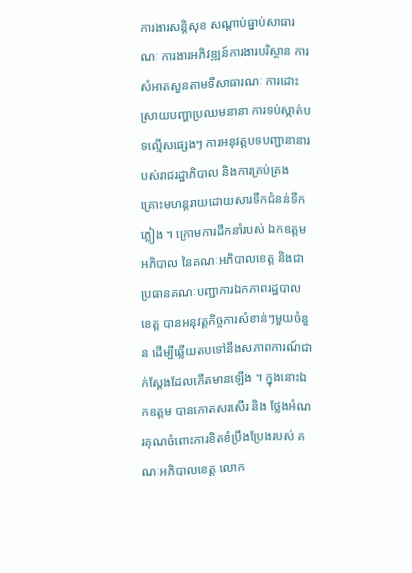ការងារសន្តិសុខ សណ្តាប់ធ្នាប់សាធារណៈ ការងារអភិវឌ្ឍន៍ការងារបរិស្ថាន ការសំអាតសួនតាមទីសាធារណៈ ការដោះស្រាយបញ្ហាប្រឈមនានា ការទប់ស្កាត់បទល្មើសផ្សេងៗ ការអនុវត្តបទបញ្ជានានារបស់រាជរដ្ឋាភិបាល និងការគ្រប់គ្រងគ្រោះមហន្តរាយដោយសារទឹកជំនន់ទឹកភ្លៀង ។ ក្រោមការដឹកនាំរបស់ ឯកឧត្តម អភិបាល នៃគណៈអភិបាលខេត្ត និងជាប្រធានគណៈបញ្ជាការឯកភាពរដ្ឋបាលខេត្ត បានអនុវត្តកិច្ចការសំខាន់ៗមួយចំនួន ដើម្បីឆ្លើយតបទៅនឹងសភាពការណ៍ជាក់ស្តែងដែលកើតមានឡើង ។ ក្នុងនោះឯកឧត្តម បានកោតសរសើរ និង ថ្លែងអំណរគុណចំពោះការខិតខំប្រឹងប្រែងរបស់ គណៈអភិបាលខេត្ត លោក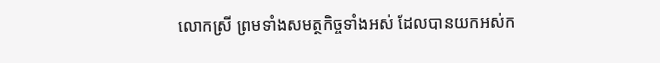លោកស្រី ព្រមទាំងសមត្ថកិច្ចទាំងអស់ ដែលបានយកអស់ក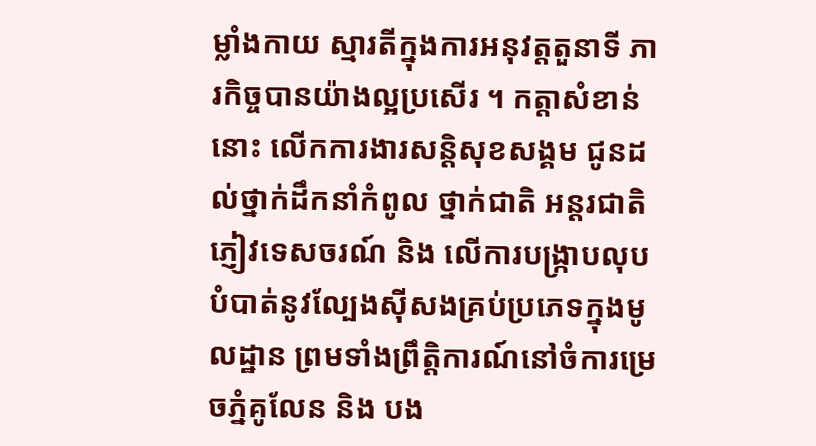ម្លាំងកាយ ស្មារតីក្នុងការអនុវត្តតួនាទី ភារកិច្ចបានយ៉ាងល្អប្រសើរ ។ កត្តាសំខាន់នោះ លើកការងារសន្តិសុខសង្គម ជូនដល់ថ្នាក់ដឹកនាំកំពូល ថ្នាក់ជាតិ អន្តរជាតិ ភ្ញៀវទេសចរណ៍ និង លើការបង្រ្កាបលុបបំបាត់នូវល្បែងស៊ីសងគ្រប់ប្រភេទក្នុងមូលដ្ឋាន ព្រមទាំងព្រឹត្តិការណ៍នៅចំការម្រេចភ្នំគូលែន និង បង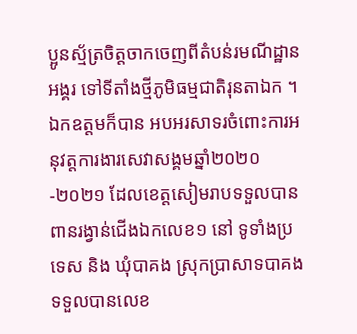ប្អូនស្ម័ត្រចិត្តចាកចេញពីតំបន់រមណីដ្ឋានអង្គរ ទៅទីតាំងថ្មីភូមិធម្មជាតិរុនតាឯក ។
ឯកឧត្តមក៏បាន អបអរសាទរចំពោះការអនុវត្តការងារសេវាសង្គមឆ្នាំ២០២០-២០២១ ដែលខេត្តសៀមរាបទទួលបានពានរង្វាន់ជើងឯកលេខ១ នៅ ទូទាំងប្រទេស និង ឃុំបាគង ស្រុកប្រាសាទបាគងទទួលបានលេខ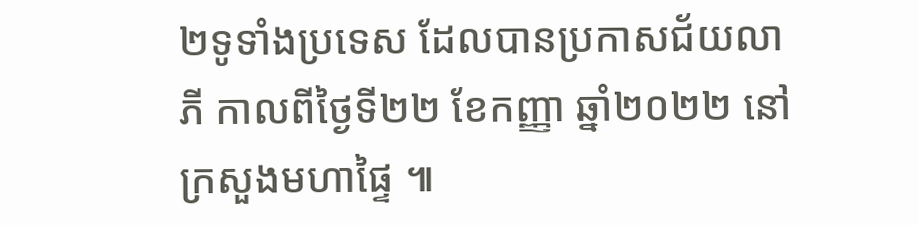២ទូទាំងប្រទេស ដែលបានប្រកាសជ័យលាភី កាលពីថ្ងៃទី២២ ខែកញ្ញា ឆ្នាំ២០២២ នៅក្រសួងមហាផ្ទៃ ៕